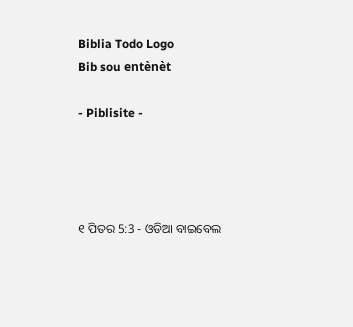Biblia Todo Logo
Bib sou entènèt

- Piblisite -




୧ ପିତର 5:3 - ଓଡିଆ ବାଇବେଲ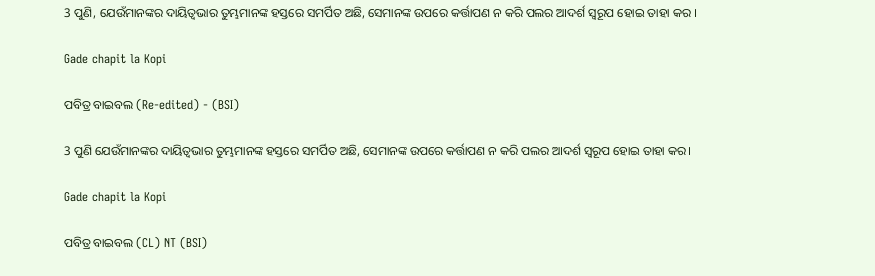3 ପୁଣି, ଯେଉଁମାନଙ୍କର ଦାୟିତ୍ୱଭାର ତୁମ୍ଭମାନଙ୍କ ହସ୍ତରେ ସମର୍ପିତ ଅଛି, ସେମାନଙ୍କ ଉପରେ କର୍ତ୍ତାପଣ ନ କରି ପଲର ଆଦର୍ଶ ସ୍ୱରୂପ ହୋଇ ତାହା କର ।

Gade chapit la Kopi

ପବିତ୍ର ବାଇବଲ (Re-edited) - (BSI)

3 ପୁଣି ଯେଉଁମାନଙ୍କର ଦାୟିତ୍ଵଭାର ତୁମ୍ଭମାନଙ୍କ ହସ୍ତରେ ସମର୍ପିତ ଅଛି, ସେମାନଙ୍କ ଉପରେ କର୍ତ୍ତାପଣ ନ କରି ପଲର ଆଦର୍ଶ ସ୍ଵରୂପ ହୋଇ ତାହା କର।

Gade chapit la Kopi

ପବିତ୍ର ବାଇବଲ (CL) NT (BSI)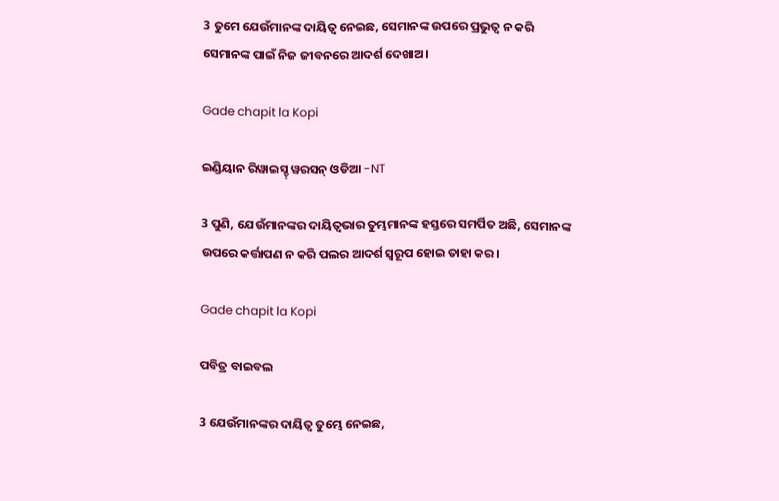3 ତୁମେ ଯେଉଁମାନଙ୍କ ଦାୟିତ୍ୱ ନେଇଛ, ସେମାନଙ୍କ ଉପରେ ପ୍ରଭୁତ୍ୱ ନ କରି ସେମାନଙ୍କ ପାଇଁ ନିଜ ଜୀବନରେ ଆଦର୍ଶ ଦେଖାଅ।

Gade chapit la Kopi

ଇଣ୍ଡିୟାନ ରିୱାଇସ୍ଡ୍ ୱରସନ୍ ଓଡିଆ -NT

3 ପୁଣି, ଯେଉଁମାନଙ୍କର ଦାୟିତ୍ୱଭାର ତୁମ୍ଭମାନଙ୍କ ହସ୍ତରେ ସମର୍ପିତ ଅଛି, ସେମାନଙ୍କ ଉପରେ କର୍ତ୍ତାପଣ ନ କରି ପଲର ଆଦର୍ଶ ସ୍ୱରୂପ ହୋଇ ତାହା କର।

Gade chapit la Kopi

ପବିତ୍ର ବାଇବଲ

3 ଯେଉଁମାନଙ୍କର ଦାୟିତ୍ୱ ତୁମ୍ଭେ ନେଇଛ,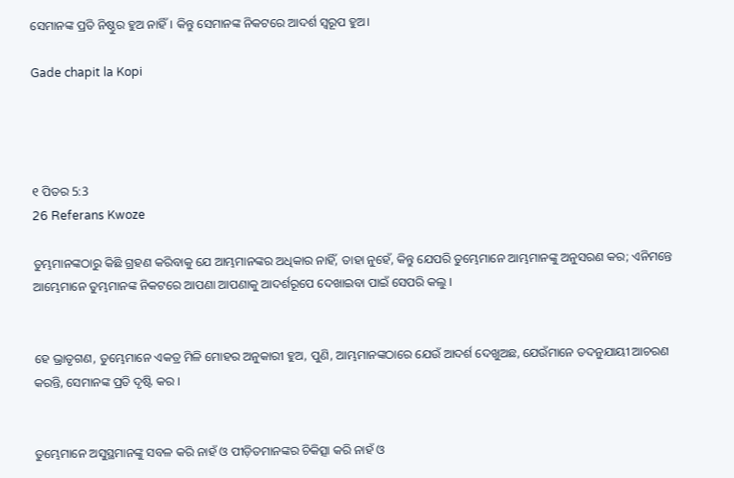ସେମାନଙ୍କ ପ୍ରତି ନିଷ୍ଠୁର ହୁଅ ନାହିଁ। କିନ୍ତୁ ସେମାନଙ୍କ ନିକଟରେ ଆଦର୍ଶ ସ୍ୱରୂପ ହୁଅ।

Gade chapit la Kopi




୧ ପିତର 5:3
26 Referans Kwoze

ତୁମ୍ଭମାନଙ୍କଠାରୁ କିଛି ଗ୍ରହଣ କରିବାକୁ ଯେ ଆମ୍ଭମାନଙ୍କର ଅଧିକାର ନାହିଁ, ତାହା ନୁହେଁ, କିନ୍ତୁ ଯେପରି ତୁମ୍ଭେମାନେ ଆମ୍ଭମାନଙ୍କୁ ଅନୁସରଣ କର; ଏନିମନ୍ତେ ଆମ୍ଭେମାନେ ତୁମ୍ଭମାନଙ୍କ ନିକଟରେ ଆପଣା ଆପଣାକୁ ଆଦର୍ଶରୂପେ ଦେଖାଇବା ପାଇଁ ସେପରି କଲୁ ।


ହେ ଭ୍ରାତୃଗଣ, ତୁମ୍ଭେମାନେ ଏକତ୍ର ମିଳି ମୋହର ଅନୁକାରୀ ହୁଅ, ପୁଣି, ଆମ୍ଭମାନଙ୍କଠାରେ ଯେଉଁ ଆଦର୍ଶ ଦେଖୁଅଛ, ଯେଉଁମାନେ ତଦନୁଯାୟୀ ଆଚରଣ କରନ୍ତି, ସେମାନଙ୍କ ପ୍ରତି ଦୃଷ୍ଟି କର ।


ତୁମ୍ଭେମାନେ ଅସୁସ୍ଥମାନଙ୍କୁ ସବଳ କରି ନାହଁ ଓ ପୀଡ଼ିତମାନଙ୍କର ଚିକିତ୍ସା କରି ନାହଁ ଓ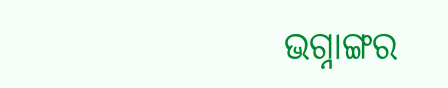ଭଗ୍ନାଙ୍ଗର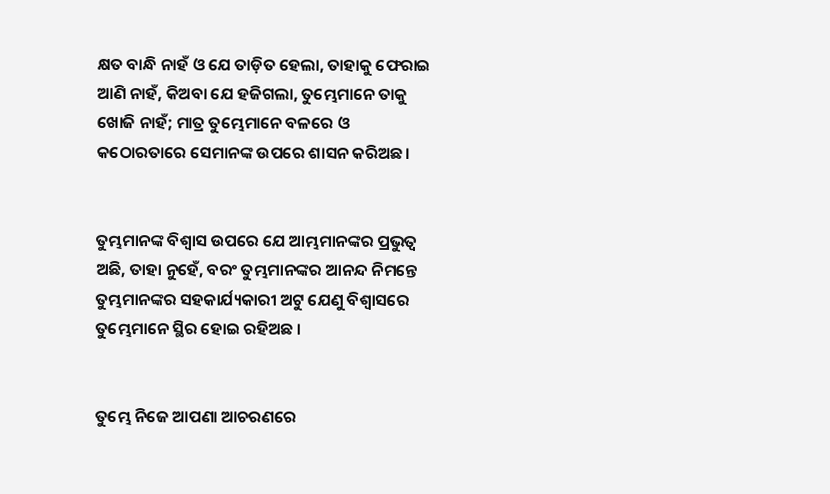କ୍ଷତ ବାନ୍ଧି ନାହଁ ଓ ଯେ ତାଡ଼ିତ ହେଲା, ତାହାକୁ ଫେରାଇ ଆଣି ନାହଁ, କିଅବା ଯେ ହଜିଗଲା, ତୁମ୍ଭେମାନେ ତାକୁ ଖୋଜି ନାହଁ; ମାତ୍ର ତୁମ୍ଭେମାନେ ବଳରେ ଓ କଠୋରତାରେ ସେମାନଙ୍କ ଉପରେ ଶାସନ କରିଅଛ।


ତୁମ୍ଭମାନଙ୍କ ବିଶ୍ୱାସ ଉପରେ ଯେ ଆମ୍ଭମାନଙ୍କର ପ୍ରଭୁତ୍ୱ ଅଛି, ତାହା ନୁହେଁ, ବରଂ ତୁମ୍ଭମାନଙ୍କର ଆନନ୍ଦ ନିମନ୍ତେ ତୁମ୍ଭମାନଙ୍କର ସହକାର୍ଯ୍ୟକାରୀ ଅଟୁ ଯେଣୁ ବିଶ୍ୱାସରେ ତୁମ୍ଭେମାନେ ସ୍ଥିର ହୋଇ ରହିଅଛ ।


ତୁମ୍ଭେ ନିଜେ ଆପଣା ଆଚରଣରେ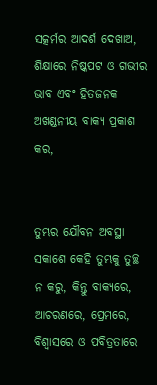ସତ୍କର୍ମର ଆଦର୍ଶ ଦେଖାଅ, ଶିକ୍ଷାରେ ନିଷ୍କପଟ ଓ ଗଭୀର ଭାବ ଏବଂ ହିତଜନକ ଅଖଣ୍ଡନୀୟ ବାକ୍ୟ ପ୍ରକାଶ କର,


ତୁମ୍ଭର ଯୌବନ ଅବସ୍ଥା ସକାଶେ କେହି ତୁମ୍ଭକୁ ତୁଚ୍ଛ ନ କରୁ, କିନ୍ତୁ ବାକ୍ୟରେ, ଆଚରଣରେ, ପ୍ରେମରେ, ବିଶ୍ୱାସରେ ଓ ପବିତ୍ରତାରେ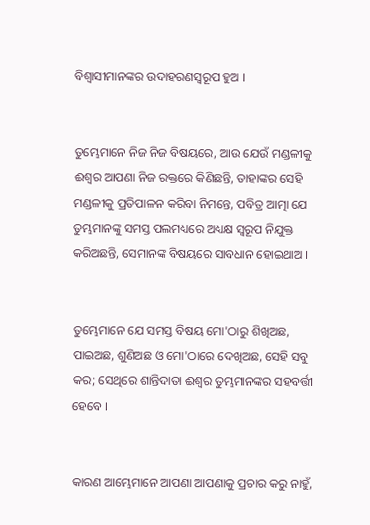ବିଶ୍ୱାସୀମାନଙ୍କର ଉଦାହରଣସ୍ୱରୂପ ହୁଅ ।


ତୁମ୍ଭେମାନେ ନିଜ ନିଜ ବିଷୟରେ, ଆଉ ଯେଉଁ ମଣ୍ଡଳୀକୁ ଈଶ୍ୱର ଆପଣା ନିଜ ରକ୍ତରେ କିଣିଛନ୍ତି, ତାହାଙ୍କର ସେହି ମଣ୍ଡଳୀକୁ ପ୍ରତିପାଳନ କରିବା ନିମନ୍ତେ, ପବିତ୍ର ଆତ୍ମା ଯେ ତୁମ୍ଭମାନଙ୍କୁ ସମସ୍ତ ପଲମଧ୍ୟରେ ଅଧ୍ୟକ୍ଷ ସ୍ୱରୂପ ନିଯୁକ୍ତ କରିଅଛନ୍ତି, ସେମାନଙ୍କ ବିଷୟରେ ସାବଧାନ ହୋଇଥାଅ ।


ତୁମ୍ଭେମାନେ ଯେ ସମସ୍ତ ବିଷୟ ମୋ'ଠାରୁ ଶିଖିଅଛ, ପାଇଅଛ, ଶୁଣିଅଛ ଓ ମୋ'ଠାରେ ଦେଖିଅଛ, ସେହି ସବୁ କର; ସେଥିରେ ଶାନ୍ତିଦାତା ଈଶ୍ୱର ତୁମ୍ଭମାନଙ୍କର ସହବର୍ତ୍ତୀ ହେବେ ।


କାରଣ ଆମ୍ଭେମାନେ ଆପଣା ଆପଣାକୁ ପ୍ରଚାର କରୁ ନାହୁଁ,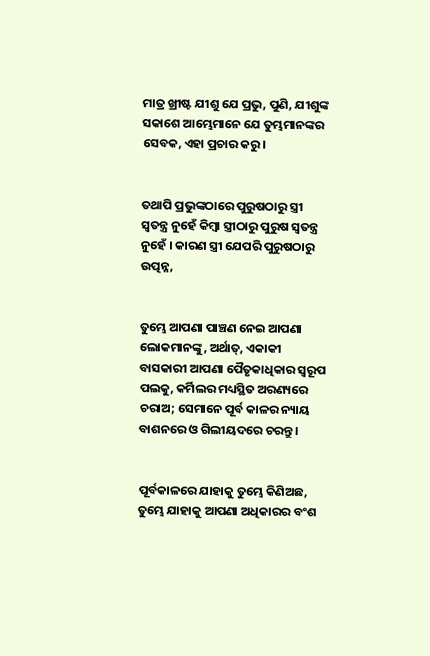ମାତ୍ର ଖ୍ରୀଷ୍ଟ ଯୀଶୁ ଯେ ପ୍ରଭୁ, ପୁଣି, ଯୀଶୁଙ୍କ ସକାଶେ ଆମ୍ଭେମାନେ ଯେ ତୁମ୍ଭମାନଙ୍କର ସେବକ, ଏହା ପ୍ରଚାର କରୁ ।


ତଥାପି ପ୍ରଭୁଙ୍କଠାରେ ପୁରୁଷଠାରୁ ସ୍ତ୍ରୀ ସ୍ୱତନ୍ତ୍ର ନୁହେଁ କିମ୍ବା ସ୍ତ୍ରୀଠାରୁ ପୁରୁଷ ସ୍ୱତନ୍ତ୍ର ନୁହେଁ । କାରଣ ସ୍ତ୍ରୀ ଯେପରି ପୁରୁଷଠାରୁ ଉତ୍ପନ୍ନ,


ତୁମ୍ଭେ ଆପଣା ପାଞ୍ଚଣ ନେଇ ଆପଣା ଲୋକମାନଙ୍କୁ, ଅର୍ଥାତ୍‍, ଏକାକୀ ବାସକାରୀ ଆପଣା ପୈତୃକାଧିକାର ସ୍ୱରୂପ ପଲକୁ, କର୍ମିଲର ମଧ୍ୟସ୍ଥିତ ଅରଣ୍ୟରେ ଚରାଅ; ସେମାନେ ପୂର୍ବ କାଳର ନ୍ୟାୟ ବାଶନରେ ଓ ଗିଲୀୟଦରେ ଚରନ୍ତୁ।


ପୂର୍ବକାଳରେ ଯାହାକୁ ତୁମ୍ଭେ କିଣିଅଛ, ତୁମ୍ଭେ ଯାହାକୁ ଆପଣା ଅଧିକାରର ବଂଶ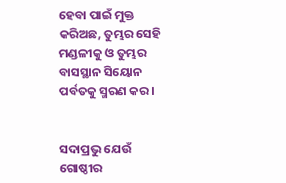ହେବା ପାଇଁ ମୁକ୍ତ କରିଅଛ, ତୁମ୍ଭର ସେହି ମଣ୍ଡଳୀକୁ ଓ ତୁମ୍ଭର ବାସସ୍ଥାନ ସିୟୋନ ପର୍ବତକୁ ସ୍ମରଣ କର।


ସଦାପ୍ରଭୁ ଯେଉଁ ଗୋଷ୍ଠୀର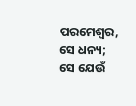ପରମେଶ୍ୱର, ସେ ଧନ୍ୟ; ସେ ଯେଉଁ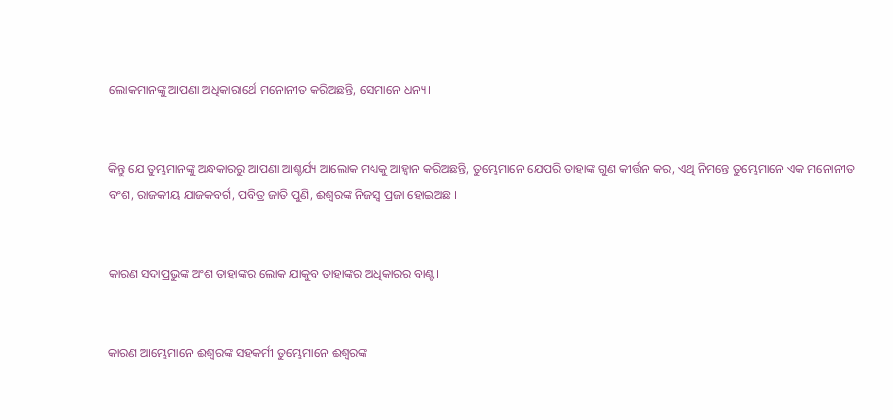ଲୋକମାନଙ୍କୁ ଆପଣା ଅଧିକାରାର୍ଥେ ମନୋନୀତ କରିଅଛନ୍ତି, ସେମାନେ ଧନ୍ୟ।


କିନ୍ତୁ ଯେ ତୁମ୍ଭମାନଙ୍କୁ ଅନ୍ଧକାରରୁ ଆପଣା ଆଶ୍ଚର୍ଯ୍ୟ ଆଲୋକ ମଧ୍ୟକୁ ଆହ୍ୱାନ କରିଅଛନ୍ତି, ତୁମ୍ଭେମାନେ ଯେପରି ତାହାଙ୍କ ଗୁଣ କୀର୍ତ୍ତନ କର, ଏଥି ନିମନ୍ତେ ତୁମ୍ଭେମାନେ ଏକ ମନୋନୀତ ବଂଶ, ରାଜକୀୟ ଯାଜକବର୍ଗ, ପବିତ୍ର ଜାତି ପୁଣି, ଈଶ୍ୱରଙ୍କ ନିଜସ୍ୱ ପ୍ରଜା ହୋଇଅଛ ।


କାରଣ ସଦାପ୍ରଭୁଙ୍କ ଅଂଶ ତାହାଙ୍କର ଲୋକ ଯାକୁବ ତାହାଙ୍କର ଅଧିକାରର ବାଣ୍ଟ।


କାରଣ ଆମ୍ଭେମାନେ ଈଶ୍ୱରଙ୍କ ସହକର୍ମୀ ତୁମ୍ଭେମାନେ ଈଶ୍ୱରଙ୍କ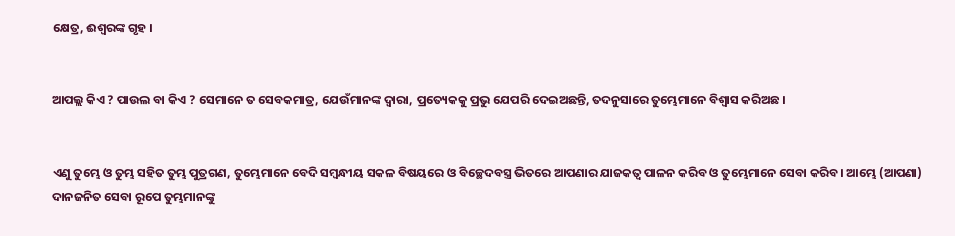କ୍ଷେତ୍ର, ଈଶ୍ୱରଙ୍କ ଗୃହ ।


ଆପଲ୍ଲ କିଏ ? ପାଉଲ ବା କିଏ ? ସେମାନେ ତ ସେବକମାତ୍ର, ଯେଉଁମାନଙ୍କ ଦ୍ୱାରା, ପ୍ରତ୍ୟେକକୁ ପ୍ରଭୁ ଯେପରି ଦେଇଅଛନ୍ତି, ତଦନୁସାରେ ତୁମ୍ଭେମାନେ ବିଶ୍ୱାସ କରିଅଛ ।


ଏଣୁ ତୁମ୍ଭେ ଓ ତୁମ୍ଭ ସହିତ ତୁମ୍ଭ ପୁତ୍ରଗଣ, ତୁମ୍ଭେମାନେ ବେଦି ସମ୍ବନ୍ଧୀୟ ସକଳ ବିଷୟରେ ଓ ବିଚ୍ଛେଦବସ୍ତ୍ର ଭିତରେ ଆପଣାର ଯାଜକତ୍ୱ ପାଳନ କରିବ ଓ ତୁମ୍ଭେମାନେ ସେବା କରିବ। ଆମ୍ଭେ (ଆପଣା) ଦାନଜନିତ ସେବା ରୂପେ ତୁମ୍ଭମାନଙ୍କୁ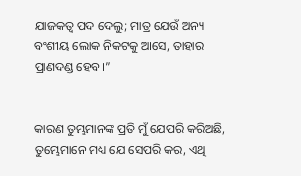ଯାଜକତ୍ୱ ପଦ ଦେଲୁ; ମାତ୍ର ଯେଉଁ ଅନ୍ୟ ବଂଶୀୟ ଲୋକ ନିକଟକୁ ଆସେ, ତାହାର ପ୍ରାଣଦଣ୍ଡ ହେବ।”


କାରଣ ତୁମ୍ଭମାନଙ୍କ ପ୍ରତି ମୁଁ ଯେପରି କରିଅଛି, ତୁମ୍ଭେମାନେ ମଧ୍ୟ ଯେ ସେପରି କର, ଏଥି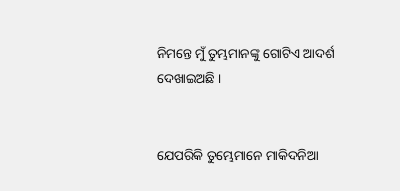ନିମନ୍ତେ ମୁଁ ତୁମ୍ଭମାନଙ୍କୁ ଗୋଟିଏ ଆଦର୍ଶ ଦେଖାଇଅଛି ।


ଯେପରିକି ତୁମ୍ଭେମାନେ ମାକିଦନିଆ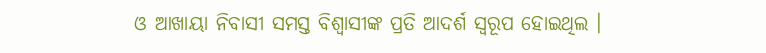ଓ ଆଖାୟା ନିବାସୀ ସମସ୍ତ ବିଶ୍ୱାସୀଙ୍କ ପ୍ରତି ଆଦର୍ଶ ସ୍ୱରୂପ ହୋଇଥିଲ ।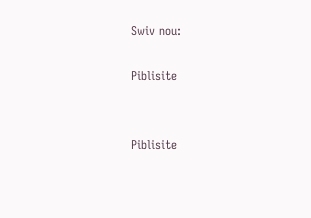Swiv nou:

Piblisite


Piblisite